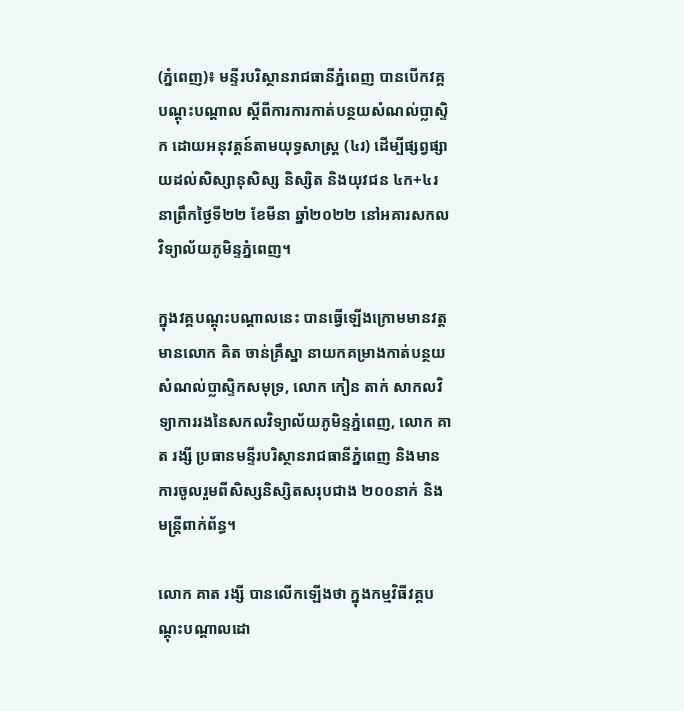(ភ្នំពេញ)៖ មន្ទីរបរិស្ថានរាជធានីភ្នំពេញ បានបើកវគ្គបណ្ដុះបណ្ដាល ស្ដីពីការការកាត់បន្ថយសំណល់ប្លាស្ទិក ដោយអនុវត្តន៍តាមយុទ្ធសាស្ត្រ (៤រ) ដើម្បីផ្សព្វផ្សាយដល់សិស្សានុសិស្ស និស្សិត និងយុវជន ៤ក+៤រ នាព្រឹកថ្ងៃទី២២ ខែមីនា ឆ្នាំ២០២២ នៅអគារសកលវិទ្យាល័យភូមិន្ទភ្នំពេញ។

ក្នុងវគ្គបណ្ដុះបណ្ដាលនេះ បានធ្វើឡើងក្រោមមានវត្តមានលោក គិត ចាន់គ្រឹស្នា នាយកគម្រាងកាត់បន្ថយសំណល់ប្លាស្ទិកសមុទ្រ, លោក កៀន តាក់ សាកលវិទ្យាការរងនៃសកលវិទ្យាល័យភូមិន្ទភ្នំពេញ, លោក គាត រង្សី ប្រធានមន្ទីរបរិស្ថានរាជធានីភ្នំពេញ និងមានការចូលរួមពីសិស្សនិស្សិតសរុបជាង ២០០នាក់ និងមន្រ្តីពាក់ព័ន្ធ។

លោក គាត រង្សី បានលើកឡើងថា ក្នុងកម្មវិធីវគ្គបណ្ដុះបណ្ដាលដោ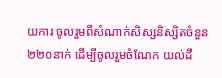យការ ចូលរួមពីសំណាក់សិស្សនិស្សិតចំនួន២២០នាក់ ដើម្បីចូលរួមចំណែក យល់ដឹ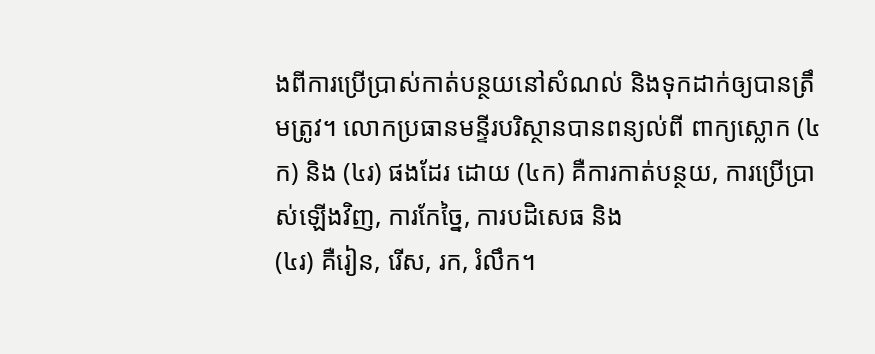ងពីការប្រើប្រាស់កាត់បន្ថយនៅសំណល់ និងទុកដាក់ឲ្យបានត្រឹមត្រូវ។ លោកប្រធានមន្ទីរបរិស្ថានបានពន្យល់ពី ពាក្យស្លោក (៤ក) និង (៤រ) ផងដែរ ដោយ (៤ក) គឺការកាត់បន្ថយ, ការប្រើប្រាស់ឡើងវិញ, ការកែច្នៃ, ការបដិសេធ និង
(៤រ) គឺរៀន, រើស, រក, រំលឹក។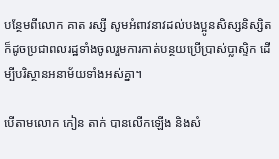បន្ថែមពីលោក គាត រស្សី សូមអំពាវនាវដល់បងប្អូនសិស្សនិស្សិត ក៏ដូចប្រជាពលរដ្ឋទាំងចូលរួមការកាត់បន្ថយប្រើប្រាស់ប្លាស្ទិក ដើម្បីបរិស្ថានអនាម័យទាំងអស់គ្នា។

បើតាមលោក កៀន តាក់ បានលើកឡើង និងសំ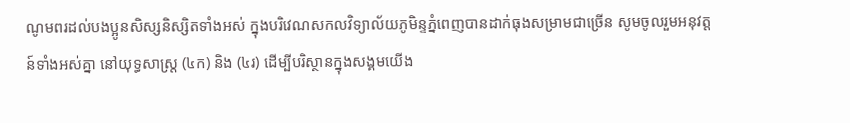ណូមពរដល់បងប្អូនសិស្សនិស្សិតទាំងអស់ ក្នុងបរិវេណសកលវិទ្យាល័យភូមិន្ទភ្នំពេញបានដាក់ធុងសម្រាមជាច្រើន សូមចូលរួមអនុវត្ដន៍ទាំងអស់គ្នា នៅយុទ្ធសាស្ត្រ (៤ក) និង (៤រ) ដើម្បីបរិស្ថានក្នុងសង្គមយើង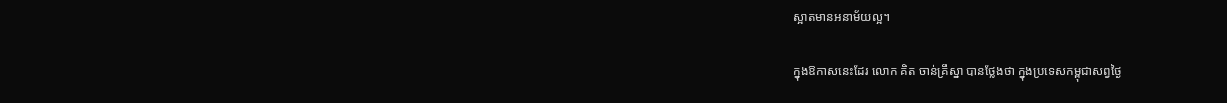ស្អាតមានអនាម័យល្អ។

ក្នុងឱកាសនេះដែរ លោក គិត ចាន់គ្រឹស្នា បានថ្លែងថា ក្នុងប្រទេសកម្ពុជាសព្វថ្ងៃ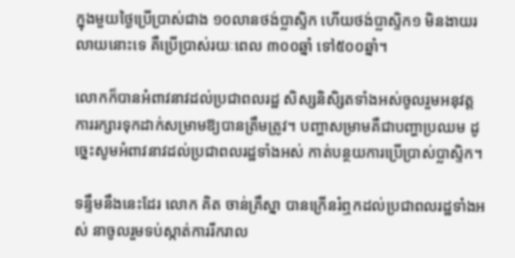ក្នុងមួយថ្ងៃប្រើប្រាស់ជាង ១០លានថង់ប្លាស្ទិក ហើយថង់ប្លាស្ទិក១ មិនងាយរលាយនោះទេ គឺប្រើប្រាស់រយៈពេល ៣០០ឆ្នាំ ទៅ៥០០ឆ្នាំ។

លោកក៏បានអំពាវនាវដល់ប្រជាពលរដ្ឋ សិស្សនិសិ្សតទាំងអស់ចូលរួមអនុវត្ត ការរក្សារទុកដាក់សម្រាមឱ្យបានត្រឹមត្រូវ។ បញ្ហាសម្រាមគឺជាបញ្ហាប្រឈម ដូច្នេះសូមអំពាវនាវដល់ប្រជាពលរដ្ឋទាំងអស់ កាត់បន្ថយការប្រើប្រាស់ប្លាស្ទិក។

ទន្ទឹមនឹងនេះដែរ លោក គិត ចាន់គ្រឹស្នា បានក្រើនរំឮកដល់ប្រជាពលរដ្ឋទាំងអស់ នាចូលរួមទប់ស្កាត់ការរីករាល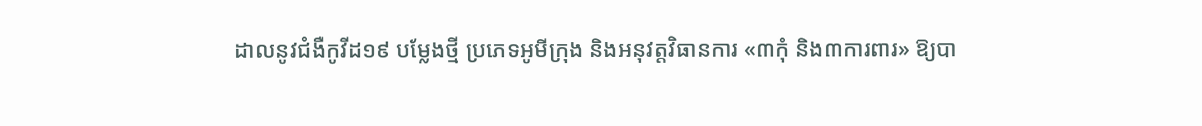ដាលនូវជំងឺកូវីដ១៩ បម្លែងថ្មី ប្រភេទអូមីក្រុង និងអនុវត្តវិធានការ «៣កុំ និង៣ការពារ» ឱ្យបា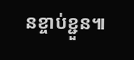នខ្ចាប់ខ្ជួន៕